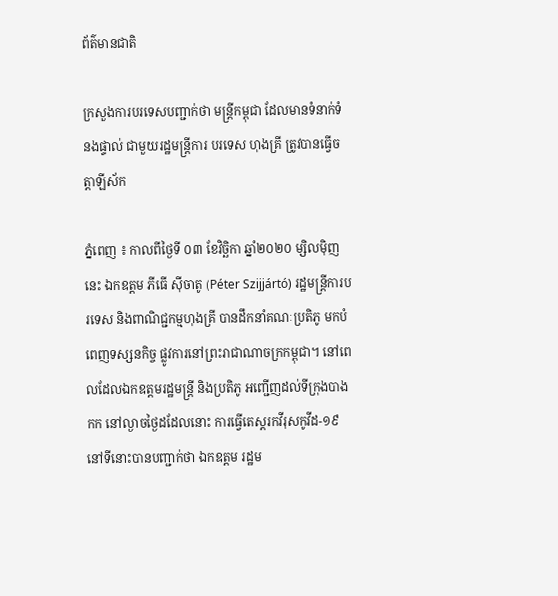ព័ត៌មានជាតិ

ក្រសួងការបរទេសបញ្ជាក់ថា មន្រ្តីកម្ពុជា ដែលមានទំនាក់ទំនងផ្ទាល់ ជាមួយរដ្ឋមន្រ្តីការ បរទេស ហុងគ្រី ត្រូវបានធ្វើចត្តាឡីស័ក

ភ្នំពេញ ៖ កាលពីថ្ងៃទី ០៣ ខែវិច្ឆិកា ឆ្នាំ២០២០ ម្សិលម៉ិញនេះ ឯកឧត្តម ភីធើ ស៊ីចាតូ (Péter Szijjártó) រដ្ឋមន្រ្តីការបរទេស និងពាណិជ្ជកម្មហុងគ្រី បានដឹកនាំគណៈប្រតិភូ មកបំពេញទស្សនកិច្ច ផ្លូវការនៅព្រះរាជាណាចក្រកម្ពុជា។ នៅពេលដែលឯកឧត្តមរដ្ឋមន្រ្តី និងប្រតិភូ អញ្ជើញដល់ទីក្រុងបាងកក នៅល្ងាចថ្ងៃដដែលនោះ ការធ្វើតេស្តរកវីរុសកូវីដ-១៩ នៅទីនោះបានបញ្ជាក់ថា ឯកឧត្តម រដ្ឋម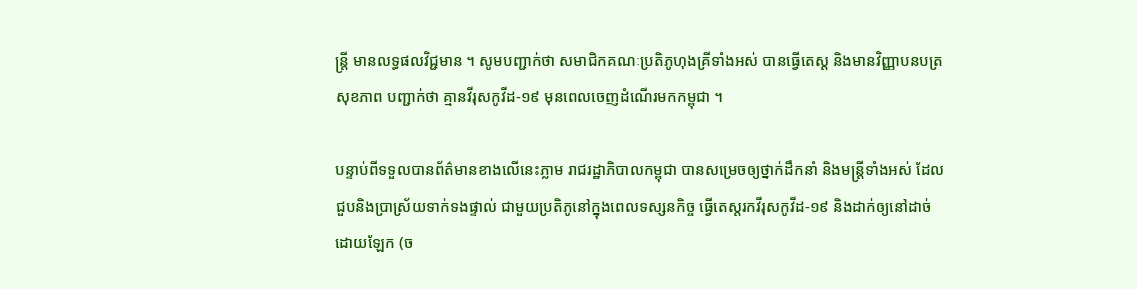ន្រ្តី មានលទ្ធផលវិជ្ជមាន ។ សូមបញ្ជាក់ថា សមាជិកគណៈប្រតិភូហុងគ្រីទាំងអស់ បានធ្វើតេស្ត និងមានវិញ្ញាបនបត្រសុខភាព បញ្ជាក់ថា គ្មានវីរុសកូវីដ-១៩ មុនពេលចេញដំណើរមកកម្ពុជា ។

បន្ទាប់ពីទទួលបានព័ត៌មានខាងលើនេះភ្លាម រាជរដ្ឋាភិបាលកម្ពុជា បានសម្រេចឲ្យថ្នាក់ដឹកនាំ និងមន្រ្តីទាំងអស់ ដែលជួបនិងប្រាស្រ័យទាក់ទងផ្ទាល់ ជាមួយប្រតិភូនៅក្នុងពេលទស្សនកិច្ច ធ្វើតេស្តរកវីរុសកូវីដ-១៩ និងដាក់ឲ្យនៅដាច់ដោយឡែក (ច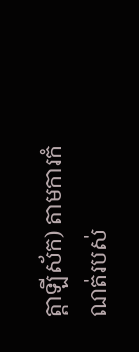ត្តាឡីស័ក) តាមការកំណត់របស់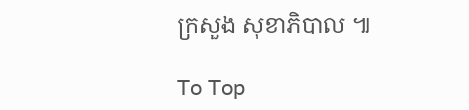ក្រសួង សុខាភិបាល ៕

To Top